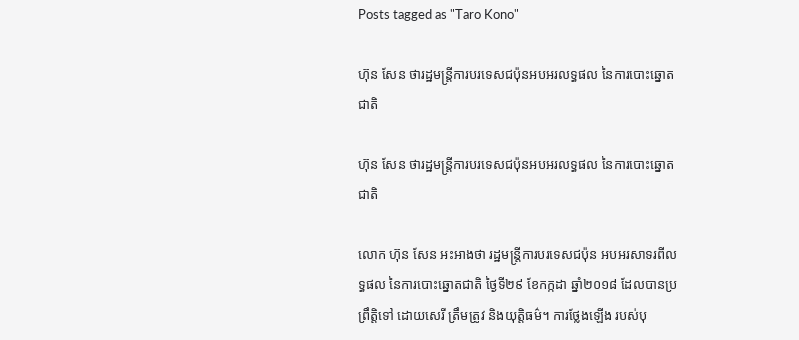Posts tagged as "Taro Kono"

ហ៊ុន សែន ថារដ្ឋមន្ត្រីការបរទេសជប៉ុនអបអរលទ្ធផល នៃការបោះឆ្នោតជាតិ

ហ៊ុន សែន ថារដ្ឋមន្ត្រីការបរទេសជប៉ុនអបអរលទ្ធផល នៃការបោះឆ្នោតជាតិ

លោក ហ៊ុន សែន អះអាងថា រដ្ឋមន្ត្រីការបរទេសជប៉ុន អបអរសាទរពីលទ្ធផល នៃការបោះឆ្នោតជាតិ ថ្ងៃទី២៩ ខែកក្កដា ឆ្នាំ២០១៨ ដែលបានប្រព្រឹត្តិទៅ ដោយសេរី ត្រឹមត្រូវ និងយុត្តិធម៌។ ការថ្លែងឡើង របស់បុ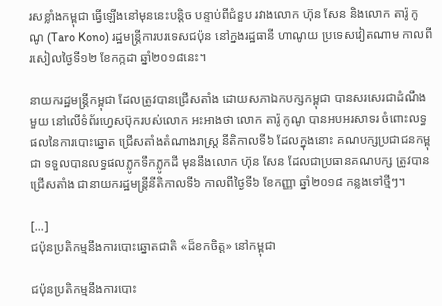រសខ្លាំងកម្ពុជា ធ្វើឡើងនៅមុននេះបន្តិច បន្ទាប់ពីជំនួប រវាងលោក ហ៊ុន សែន និងលោក តារ៉ូ កូណូ (Taro Kono) រដ្ឋមន្ត្រីការបរទេសជប៉ុន នៅក្នងរដ្ឋធានី ហាណូយ ប្រទេសវៀតណាម កាលពីរសៀលថ្ងៃទី១២ ខែកក្កដា ឆ្នាំ២០១៨នេះ។

នាយករដ្ឋមន្ត្រីកម្ពុជា ដែលត្រូវបានជ្រើសតាំង ដោយសភាឯកបក្សកម្ពុជា បានសរសេរជាដំណឹងមួយ នៅលើទំព័រហ្វេសប៊ុករបស់លោក អះអាងថា លោក តារ៉ូ កូណូ បានអបអរសាទរ ចំពោះលទ្ធផលនៃការបោះឆ្នោត ជ្រើសតាំងតំណាងរាស្រ្ត នីតិកាលទី៦ ដែលក្នុងនោះ គណបក្សប្រជាជនកម្ពុជា ទទួលបានលទ្ធផលភ្លូកទឹកភ្លូកដី មុននឹងលោក ហ៊ុន សែន ដែលជាប្រធានគណបក្ស ត្រូវបានជ្រើសតាំង ជានាយករដ្ឋមន្រ្តីនីតិកាលទី៦ កាលពីថ្ងៃទី៦ ខែកញ្ញា ឆ្នាំ២០១៨ កន្លងទៅថ្មីៗ។

[...]
ជប៉ុនប្រតិកម្មនឹងការបោះឆ្នោតជាតិ «ដ៏ខកចិត្ត» នៅកម្ពុជា

ជប៉ុនប្រតិកម្មនឹងការបោះ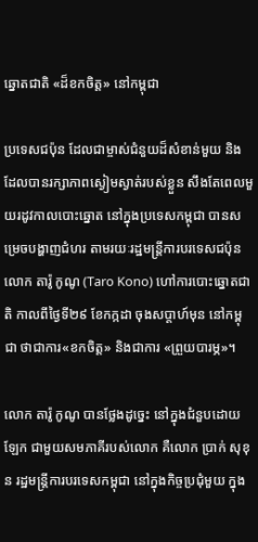ឆ្នោតជាតិ «ដ៏ខកចិត្ត» នៅកម្ពុជា

ប្រទេសជប៉ុន ដែលជាម្ចាស់ជំនួយដ៏សំខាន់មួយ និងដែលបានរក្សាភាពស្ងៀមស្ងាត់របស់ខ្លួន សឹងតែពេលមួយរដូវកាលបោះឆ្នោត នៅក្នុងប្រទេសកម្ពុជា បានសម្រេចបង្ហាញជំហរ តាមរយៈរដ្ឋមន្ត្រីការបរទេសជប៉ុន លោក តារ៉ូ កូណូ (Taro Kono) ហៅការបោះឆ្នោតជាតិ កាលពីថ្ងៃទី២៩ ខែកក្កដា ចុងសប្ដាហ៍មុន នៅកម្ពុជា ថាជាការ«ខកចិត្ត» និងជាការ «ព្រួយបារម្ភ»។

លោក តារ៉ូ កូណូ បានថ្លែងដូច្នេះ នៅក្នុងជំនួបដោយឡែក ជាមួយសមភាគីរបស់លោក គឺលោក ប្រាក់ សុខុន រដ្ឋមន្ត្រីការបរទេសកម្ពុជា នៅក្នុងកិច្ចប្រជុំមួយ ក្នុង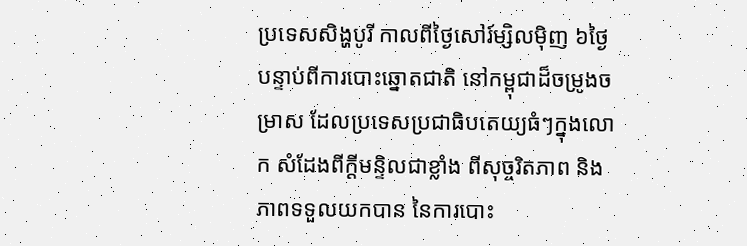ប្រទេសសិង្ហបូរី កាលពីថ្ងៃសៅរ៍ម្សិលម៉ិញ ៦ថ្ងៃបន្ទាប់ពីការបោះឆ្នោតជាតិ នៅកម្ពុជាដ៏ចម្រូងចម្រាស ដែលប្រទេសប្រជាធិបតេយ្យធំៗក្នុងលោក សំដែងពីក្ដីមន្ទិលជាខ្លាំង ពីសុច្ចរិតភាព និងភាពទទួលយកបាន នៃការបោះ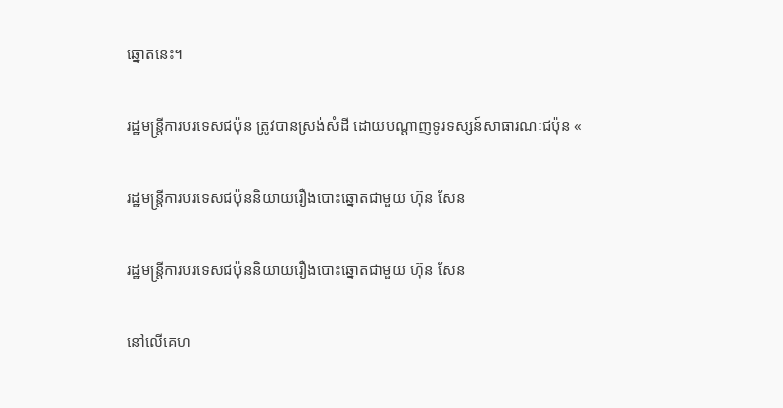ឆ្នោតនេះ។

រដ្ឋមន្ត្រីការបរទេសជប៉ុន ត្រូវបានស្រង់សំដី ដោយបណ្ដាញទូរទស្សន៍សាធារណៈជប៉ុន «

រដ្ឋមន្ត្រីការបរទេសជប៉ុននិយាយរឿងបោះឆ្នោតជាមួយ ហ៊ុន សែន

រដ្ឋមន្ត្រីការបរទេសជប៉ុននិយាយរឿងបោះឆ្នោតជាមួយ ហ៊ុន សែន

នៅលើគេហ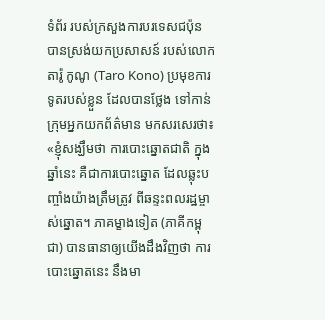ទំព័រ របស់ក្រសួងការបរទេសជប៉ុន បានស្រង់យកប្រសាសន៍ របស់លោក តារ៉ូ កូណូ (Taro Kono) ប្រមុខការទូតរបស់ខ្លួន ដែលបានថ្លែង ទៅកាន់ក្រុមអ្នកយកព័ត៌មាន មកសរសេរថា៖ «ខ្ញុំសង្ឃឹមថា ការបោះឆ្នោតជាតិ ក្នុងឆ្នាំនេះ គឺជាការបោះឆ្នោត ដែលឆ្លុះបញ្ចាំងយ៉ាងត្រឹមត្រូវ ពីឆន្ទះពលរដ្ឋម្ចាស់ឆ្នោត។ ភាគម្ខាងទៀត (ភាគីកម្ពុជា) បានធានាឲ្យយើងដឹងវិញថា ការបោះឆ្នោតនេះ នឹងមា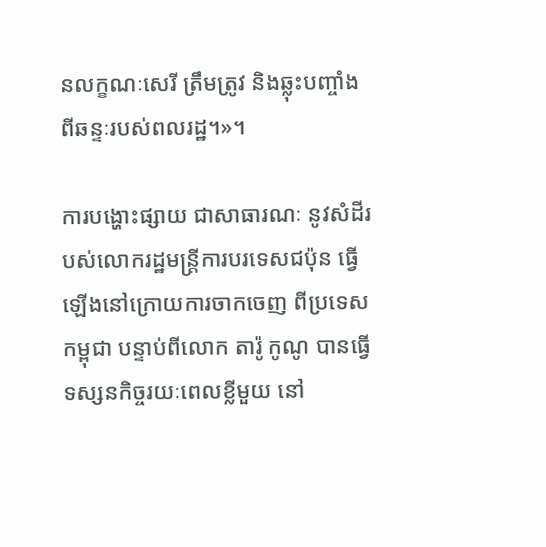នលក្ខណៈសេរី ត្រឹមត្រូវ និងឆ្លុះបញ្ចាំង ពីឆន្ទៈរបស់ពលរដ្ឋ។»។

ការបង្ហោះផ្សាយ ជាសាធារណៈ នូវសំដីរបស់លោករដ្ឋមន្ត្រីការបរទេសជប៉ុន ធ្វើឡើងនៅក្រោយការចាកចេញ ពីប្រទេសកម្ពុជា បន្ទាប់ពីលោក តារ៉ូ កូណូ បានធ្វើទស្សនកិច្ចរយៈពេលខ្លីមួយ នៅ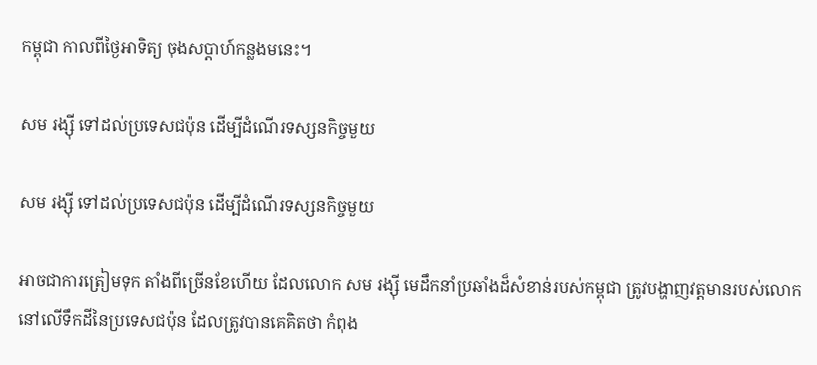កម្ពុជា កាលពីថ្ងៃអាទិត្យ ចុងសប្ដាហ៍កន្លងមនេះ។

សម រង្ស៊ី ទៅដល់ប្រទេសជប៉ុន ដើម្បីដំណើរទស្សនកិច្ចមួយ

សម រង្ស៊ី ទៅដល់ប្រទេសជប៉ុន ដើម្បីដំណើរទស្សនកិច្ចមួយ

អាចជាការត្រៀមទុក តាំងពីច្រើនខែហើយ ដែលលោក សម រង្ស៊ី មេដឹកនាំប្រឆាំងដ៏សំខាន់របស់កម្ពុជា ត្រូវបង្ហាញវត្តមានរបស់លោក នៅលើទឹកដីនៃប្រទេសជប៉ុន ដែលត្រូវបានគេគិតថា កំពុង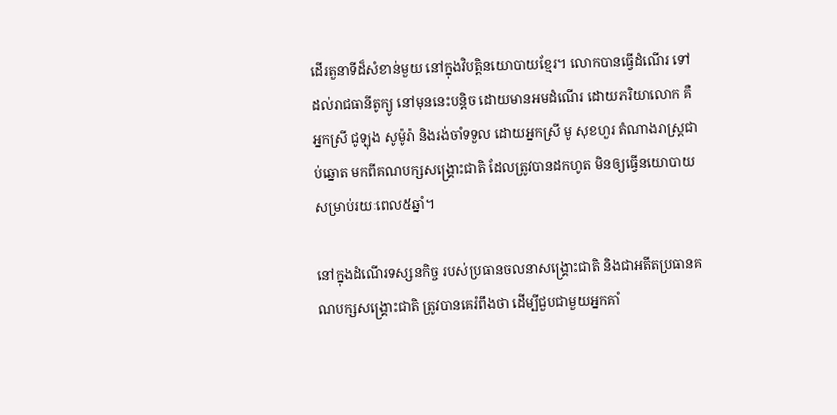ដើរតួនាទីដ៏សំខាន់មួយ នៅក្នុងវិបត្តិនយោបាយខ្មែរ។ លោកបានធ្វើដំណើរ ទៅដល់រាជធានីតូក្យូ នៅមុននេះបន្តិច ដោយមានអមដំណើរ ដោយភរិយាលោក គឺអ្នកស្រី ជូឡុង សូម៉ូរ៉ា និងរង់ចាំទទួល ដោយអ្នកស្រី មូ សុខហួរ តំណាងរាស្ត្រជាប់ឆ្នោត មកពីគណបក្សសង្គ្រោះជាតិ ដែលត្រូវបានដកហូត មិនឲ្យធ្វើនយោបាយ សម្រាប់រយៈពេល៥ឆ្នាំ។

នៅក្នុងដំណើរទស្សនកិច្ច របស់ប្រធានចលនាសង្គ្រោះជាតិ និងជាអតីតប្រធានគណបក្សសង្គ្រោះជាតិ ត្រូវបានគេរំពឹងថា ដើម្បីជួបជាមួយអ្នកគាំ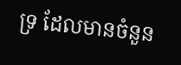ទ្រ ដែលមានចំនួន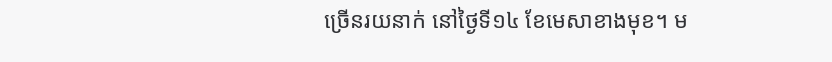ច្រើនរយនាក់ នៅថ្ងៃទី១៤ ខែមេសាខាងមុខ។ ម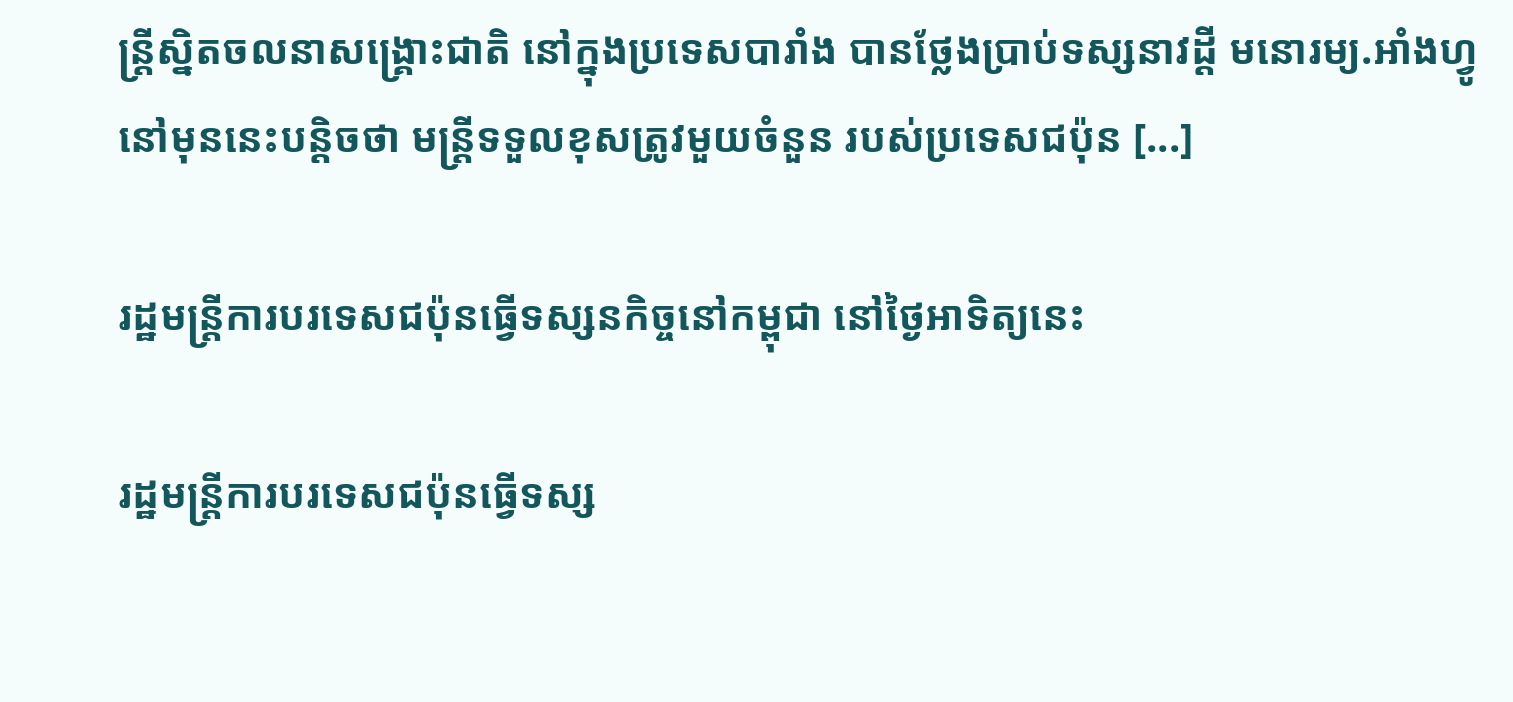ន្ត្រីស្និតចលនាសង្គ្រោះជាតិ នៅក្នុងប្រទេសបារាំង បានថ្លែងប្រាប់ទស្សនាវដ្ដី មនោរម្យ.អាំងហ្វូ នៅមុននេះបន្តិចថា មន្ត្រីទទួលខុសត្រូវមួយចំនួន របស់ប្រទេសជប៉ុន [...]

រដ្ឋមន្ត្រីការបរទេសជប៉ុនធ្វើទស្សនកិច្ចនៅកម្ពុជា នៅថ្ងៃអាទិត្យនេះ

រដ្ឋមន្ត្រីការបរទេសជប៉ុនធ្វើទស្ស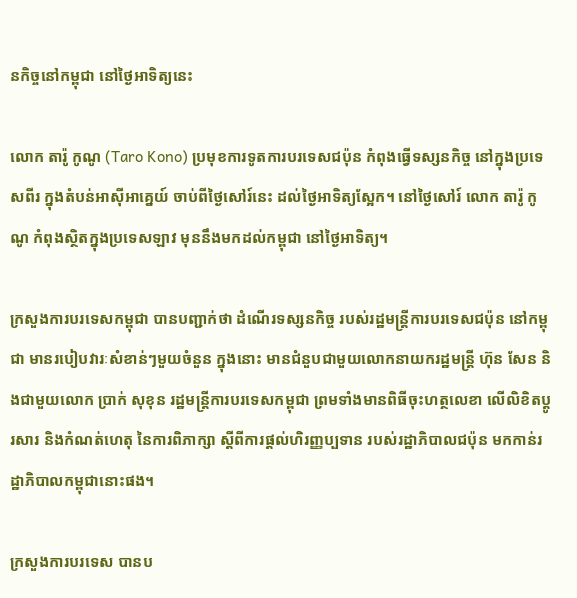នកិច្ចនៅកម្ពុជា នៅថ្ងៃអាទិត្យនេះ

លោក តារ៉ូ កូណូ (Taro Kono) ប្រមុខការទូតការបរទេសជប៉ុន កំពុងធ្វើទស្សនកិច្ច នៅក្នុងប្រទេសពីរ ក្នុងតំបន់អាស៊ីអាគ្នេយ៍ ចាប់ពីថ្ងៃសៅរ៍នេះ ដល់ថ្ងៃអាទិត្យស្អែក។ នៅថ្ងៃសៅរ៍ លោក តារ៉ូ កូណូ កំពុងស្ថិតក្នុងប្រទេសឡាវ មុននឹងមកដល់កម្ពុជា នៅថ្ងៃអាទិត្យ។

ក្រសួងការបរទេសកម្ពុជា បានបញ្ជាក់ថា ដំណើរទស្សនកិច្ច របស់រដ្ឋមន្ត្រីការបរទេសជប៉ុន នៅកម្ពុជា មានរបៀបវារៈសំខាន់ៗមួយចំនួន ក្នុងនោះ មានជំនួបជាមួយលោកនាយករដ្ឋមន្ត្រី ហ៊ុន សែន និងជាមួយលោក ប្រាក់ សុខុន រដ្ឋមន្ត្រីការបរទេសកម្ពុជា ព្រមទាំងមានពិធីចុះហត្ថលេខា លើលិខិតប្តូរសារ និងកំណត់ហេតុ នៃការពិភាក្សា ស្តីពីការផ្តល់ហិរញ្ញប្បទាន របស់រដ្ឋាភិបាលជប៉ុន មកកាន់រដ្ឋាភិបាលកម្ពុជានោះផង។

ក្រសួងការបរទេស បានប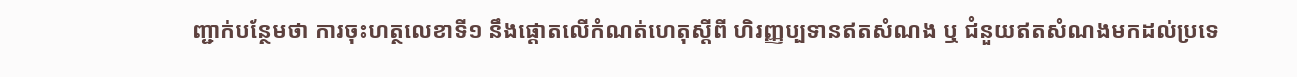ញ្ជាក់បន្ថែមថា ការចុះហត្ថលេខាទី១ នឹងផ្ដោតលើកំណត់ហេតុស្តីពី ហិរញ្ញប្បទានឥតសំណង ឬ ជំនួយឥតសំណងមកដល់ប្រទេ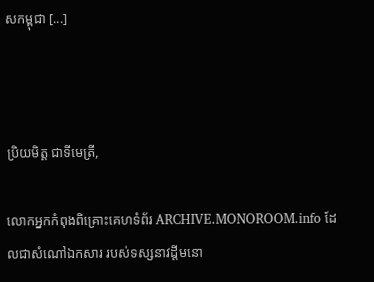សកម្ពុជា [...]



ប្រិយមិត្ត ជាទីមេត្រី,

លោកអ្នកកំពុងពិគ្រោះគេហទំព័រ ARCHIVE.MONOROOM.info ដែលជាសំណៅឯកសារ របស់ទស្សនាវដ្ដីមនោ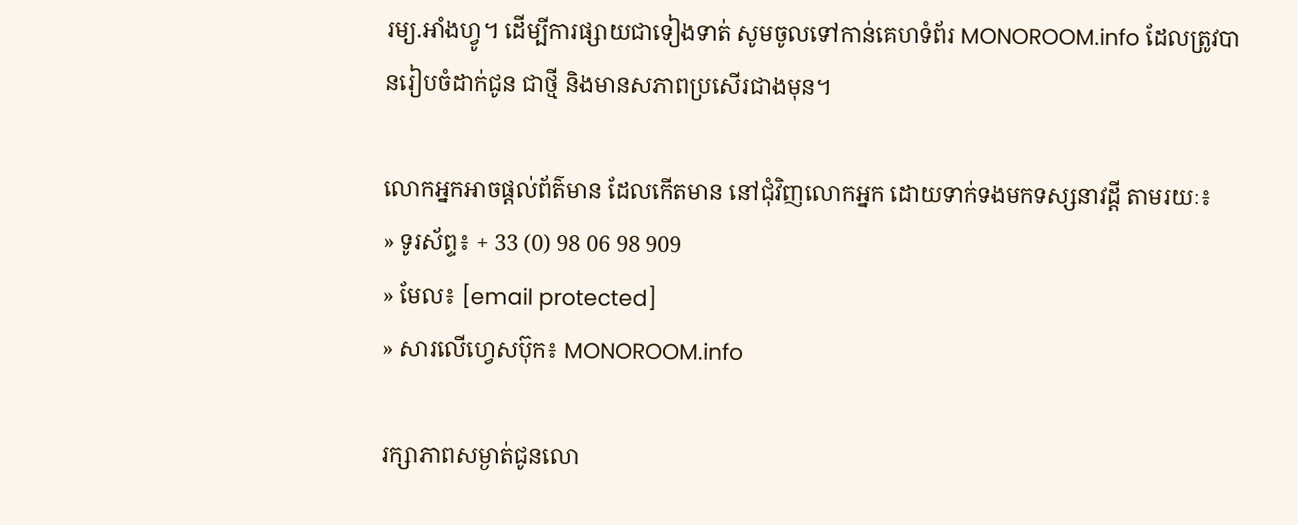រម្យ.អាំងហ្វូ។ ដើម្បីការផ្សាយជាទៀងទាត់ សូមចូលទៅកាន់គេហទំព័រ MONOROOM.info ដែលត្រូវបានរៀបចំដាក់ជូន ជាថ្មី និងមានសភាពប្រសើរជាងមុន។

លោកអ្នកអាចផ្ដល់ព័ត៌មាន ដែលកើតមាន នៅជុំវិញលោកអ្នក ដោយទាក់ទងមកទស្សនាវដ្ដី តាមរយៈ៖
» ទូរស័ព្ទ៖ + 33 (0) 98 06 98 909
» មែល៖ [email protected]
» សារលើហ្វេសប៊ុក៖ MONOROOM.info

រក្សាភាពសម្ងាត់ជូនលោ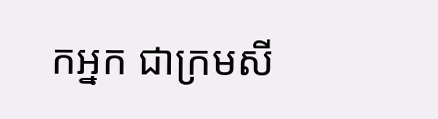កអ្នក ជាក្រមសី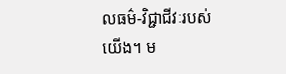លធម៌-វិជ្ជាជីវៈរបស់យើង។ ម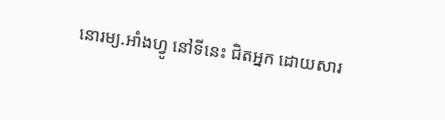នោរម្យ.អាំងហ្វូ នៅទីនេះ ជិតអ្នក ដោយសារ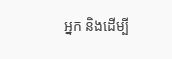អ្នក និងដើម្បី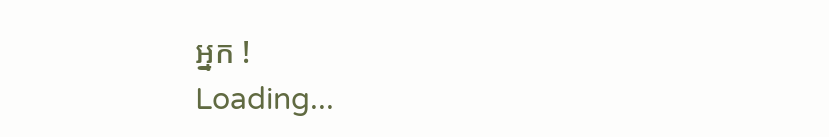អ្នក !
Loading...